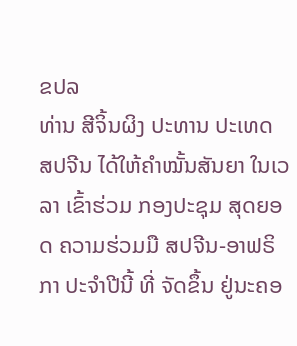ຂປລ
ທ່ານ ສີຈິ້ນຜິງ ປະທານ ປະເທດ ສປຈີນ ໄດ້ໃຫ້ຄຳໝັ້ນສັນຍາ ໃນເວລາ ເຂົ້າຮ່ວມ ກອງປະຊຸມ ສຸດຍອດ ຄວາມຮ່ວມມື ສປຈີນ-ອາຟຣິກາ ປະຈຳປີນີ້ ທີ່ ຈັດຂຶ້ນ ຢູ່ນະຄອ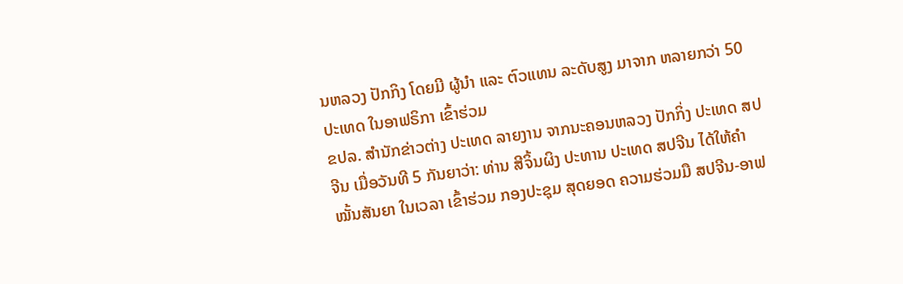ນຫລວງ ປັກກິງ ໂດຍມີ ຜູ້ນໍາ ແລະ ຕົວແທນ ລະດັບສູງ ມາຈາກ ຫລາຍກວ່າ 50 ປະເທດ ໃນອາຟຣິກາ ເຂົ້າຮ່ວມ
ຂປລ. ສຳນັກຂ່າວຕ່າງ ປະເທດ ລາຍງານ ຈາກນະຄອນຫລວງ ປັກກິ່ງ ປະເທດ ສປຈີນ ເມື່ອວັນທີ 5 ກັນຍາວ່າ: ທ່ານ ສີຈິ້ນຜິງ ປະທານ ປະເທດ ສປຈີນ ໄດ້ໃຫ້ຄຳໝັ້ນສັນຍາ ໃນເວລາ ເຂົ້າຮ່ວມ ກອງປະຊຸມ ສຸດຍອດ ຄວາມຮ່ວມມື ສປຈີນ-ອາຟ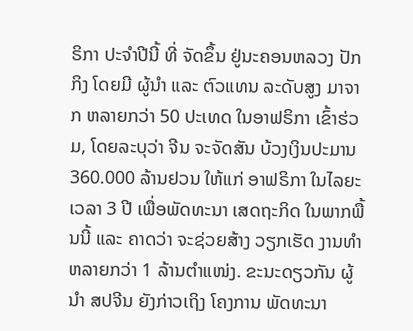ຣິກາ ປະຈຳປີນີ້ ທີ່ ຈັດຂຶ້ນ ຢູ່ນະຄອນຫລວງ ປັກກິງ ໂດຍມີ ຜູ້ນໍາ ແລະ ຕົວແທນ ລະດັບສູງ ມາຈາກ ຫລາຍກວ່າ 50 ປະເທດ ໃນອາຟຣິກາ ເຂົ້າຮ່ວມ, ໂດຍລະບຸວ່າ ຈີນ ຈະຈັດສັນ ບ້ວງເງິນປະມານ 360.000 ລ້ານຢວນ ໃຫ້ແກ່ ອາຟຣິກາ ໃນໄລຍະ ເວລາ 3 ປີ ເພື່ອພັດທະນາ ເສດຖະກິດ ໃນພາກພື້ນນີ້ ແລະ ຄາດວ່າ ຈະຊ່ວຍສ້າງ ວຽກເຮັດ ງານທຳ ຫລາຍກວ່າ 1 ລ້ານຕຳແໜ່ງ. ຂະນະດຽວກັນ ຜູ້ນຳ ສປຈີນ ຍັງກ່າວເຖິງ ໂຄງການ ພັດທະນາ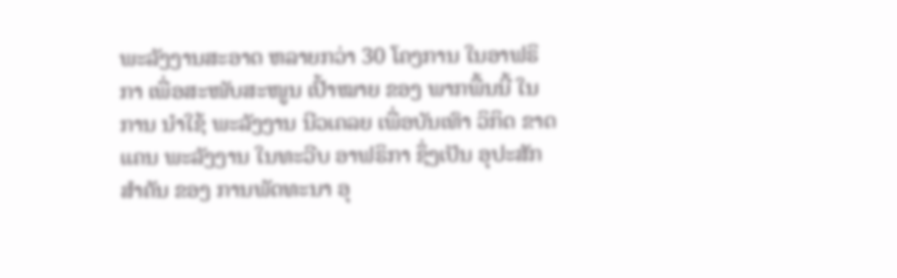ພະລັງງານສະອາດ ຫລາຍກວ່າ 30 ໂຄງການ ໃນອາຟຣິກາ ເພື່ອສະໜັບສະໜູນ ເປົ້າໝາຍ ຂອງ ພາກພື້ນນີ້ ໃນການ ນໍາໃຊ້ ພະລັງງານ ນີວເຄລຍ ເພື່ອບັນເທົາ ວິກິດ ຂາດແຄນ ພະລັງງານ ໃນທະວີບ ອາຟຣິກາ ຊຶ່ງເປັນ ອຸປະສັກ ສຳຄັນ ຂອງ ການພັດທະນາ ອຸ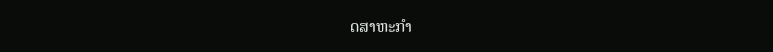ດສາຫະກຳ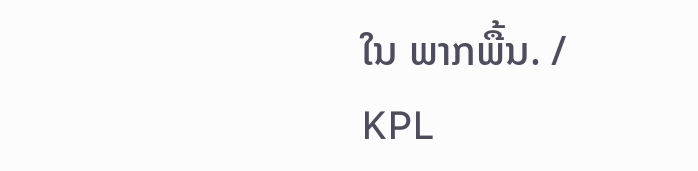ໃນ ພາກພື້ນ. /
KPL